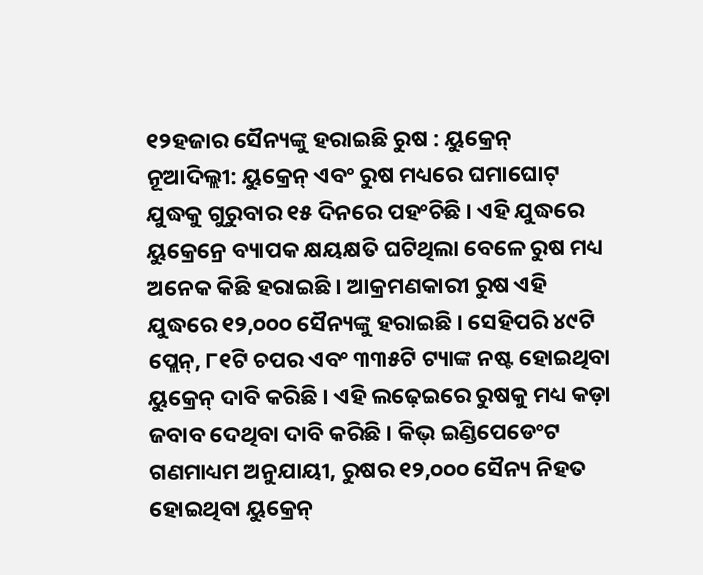୧୨ହଜାର ସୈନ୍ୟଙ୍କୁ ହରାଇଛି ରୁଷ : ୟୁକ୍ରେନ୍
ନୂଆଦିଲ୍ଲୀ: ୟୁକ୍ରେନ୍ ଏବଂ ରୁଷ ମଧ୍ୟରେ ଘମାଘୋଟ୍ ଯୁଦ୍ଧକୁ ଗୁରୁବାର ୧୫ ଦିନରେ ପହଂଚିଛି । ଏହି ଯୁଦ୍ଧରେ ୟୁକ୍ରେନ୍ରେ ବ୍ୟାପକ କ୍ଷୟକ୍ଷତି ଘଟିଥିଲା ବେଳେ ରୁଷ ମଧ୍ୟ ଅନେକ କିଛି ହରାଇଛି । ଆକ୍ରମଣକାରୀ ରୁଷ ଏହି ଯୁଦ୍ଧରେ ୧୨,୦୦୦ ସୈନ୍ୟଙ୍କୁ ହରାଇଛି । ସେହିପରି ୪୯ଟି ପ୍ଲେନ୍, ୮୧ଟି ଚପର ଏବଂ ୩୩୫ଟି ଟ୍ୟାଙ୍କ ନଷ୍ଟ ହୋଇଥିବା ୟୁକ୍ରେନ୍ ଦାବି କରିଛି । ଏହି ଲଢ଼େଇରେ ରୁଷକୁ ମଧ୍ୟ କଡ଼ା ଜବାବ ଦେଥିବା ଦାବି କରିଛି । କିଭ୍ ଇଣ୍ଡିପେଡେଂଟ ଗଣମାଧ୍ୟମ ଅନୁଯାୟୀ, ରୁଷର ୧୨,୦୦୦ ସୈନ୍ୟ ନିହତ ହୋଇଥିବା ୟୁକ୍ରେନ୍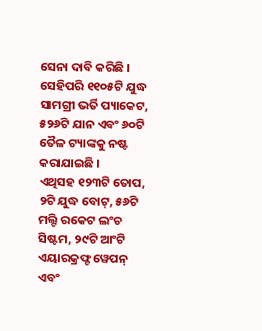ସେନା ଦାବି କରିଛି । ସେହିପରି ୧୧୦୫ଟି ଯୁଦ୍ଧ ସାମଗ୍ରୀ ଭର୍ତି ପ୍ୟାକେଟ, ୫୨୬ଟି ଯାନ ଏବଂ ୬୦ଟି ତୈଳ ଟ୍ୟାଙ୍କକୁ ନଷ୍ଟ କରାଯାଇଛି ।
ଏଥିସହ ୧୨୩ଟି ତୋପ, ୨ଟି ଯୁଦ୍ଧ ବୋଟ୍, ୫୬ଟି ମଲ୍ଟି ରକେଟ ଲଂଚ ସିଷ୍ଟମ, ୨୯ଟି ଆଂଟି ଏୟାରକ୍ରଫ୍ଟ ୱେପନ୍ ଏବଂ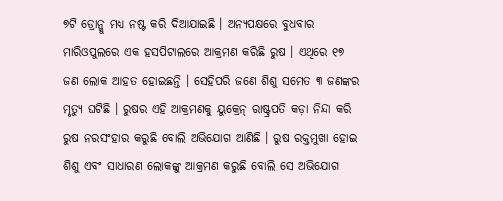୭ଟି ଡ୍ରୋନ୍କୁ ମଧ୍ୟ ନଷ୍ଟ କରି ଦିଆଯାଇଛି । ଅନ୍ୟପକ୍ଷରେ ବୁଧବାର ମାରିଓପୁଲରେ ଏକ ହସପିଟାଲରେ ଆକ୍ରମଣ କରିଛି ରୁଷ । ଏଥିରେ ୧୭ ଜଣ ଲୋକ ଆହତ ହୋଇଛନ୍ତି । ସେହିପରି ଜଣେ ଶିଶୁ ସମେତ ୩ ଜଣଙ୍କର ମୃତ୍ୟୁ ଘଟିଛି । ରୁଷର ଏହି ଆକ୍ରମଣକୁ ୟୁକ୍ରେନ୍ ରାଷ୍ଟ୍ରପତି କଡ଼ା ନିନ୍ଦା କରି ରୁଷ ନରସଂହାର କରୁଛି ବୋଲି ଅଭିଯୋଗ ଆଣିଛି । ରୁଷ ରକ୍ତମୁଖା ହୋଇ ଶିଶୁ ଏବଂ ସାଧାରଣ ଲୋକଙ୍କୁ ଆକ୍ରମଣ କରୁଛି ବୋଲି ସେ ଅଭିଯୋଗ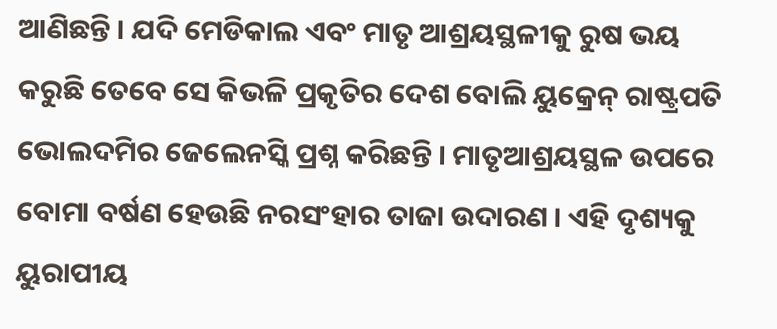ଆଣିଛନ୍ତି । ଯଦି ମେଡିକାଲ ଏବଂ ମାତୃ ଆଶ୍ରୟସ୍ଥଳୀକୁ ରୁଷ ଭୟ କରୁଛି ତେବେ ସେ କିଭଳି ପ୍ରକୃତିର ଦେଶ ବୋଲି ୟୁକ୍ରେନ୍ ରାଷ୍ଟ୍ରପତି ଭୋଲଦମିର ଜେଲେନସ୍କି ପ୍ରଶ୍ନ କରିଛନ୍ତି । ମାତୃଆଶ୍ରୟସ୍ଥଳ ଉପରେ ବୋମା ବର୍ଷଣ ହେଉଛି ନରସଂହାର ତାଜା ଉଦାରଣ । ଏହି ଦୃଶ୍ୟକୁ ୟୁରାପୀୟ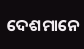ଦେଶମାନେ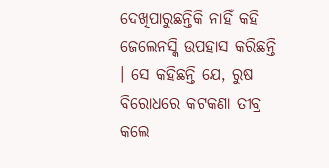ଦେଖିପାରୁଛନ୍ତିକି ନାହିଁ କହି ଜେଲେନସ୍କି ଉପହାସ କରିଛନ୍ତି । ସେ କହିଛନ୍ତି ଯେ, ରୁଷ ବିରୋଧରେ କଟକଣା ତୀବ୍ର କଲେ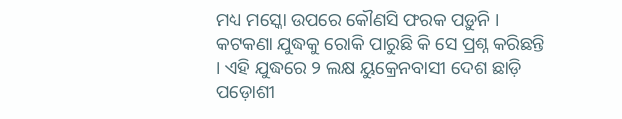ମଧ୍ୟ ମସ୍କୋ ଉପରେ କୌଣସି ଫରକ ପଡ଼ୁନି । କଟକଣା ଯୁଦ୍ଧକୁ ରୋକି ପାରୁଛି କି ସେ ପ୍ରଶ୍ନ କରିଛନ୍ତି । ଏହି ଯୁଦ୍ଧରେ ୨ ଲକ୍ଷ ୟୁକ୍ରେନବାସୀ ଦେଶ ଛାଡ଼ି ପଡ଼ୋଶୀ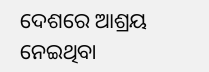ଦେଶରେ ଆଶ୍ରୟ ନେଇଥିବା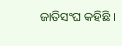ଜାତିସଂଘ କହିଛି ।